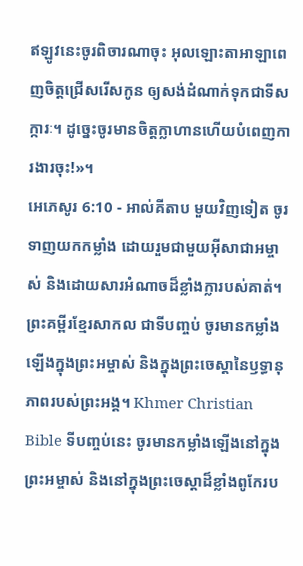ឥឡូវនេះចូរពិចារណាចុះ អុលឡោះតាអាឡាពេញចិត្តជ្រើសរើសកូន ឲ្យសង់ដំណាក់ទុកជាទីសក្ការៈ។ ដូច្នេះចូរមានចិត្តក្លាហានហើយបំពេញការងារចុះ!»។
អេភេសូរ 6:10 - អាល់គីតាប មួយវិញទៀត ចូរទាញយកកម្លាំង ដោយរួមជាមួយអ៊ីសាជាអម្ចាស់ និងដោយសារអំណាចដ៏ខ្លាំងក្លារបស់គាត់។ ព្រះគម្ពីរខ្មែរសាកល ជាទីបញ្ចប់ ចូរមានកម្លាំងឡើងក្នុងព្រះអម្ចាស់ និងក្នុងព្រះចេស្ដានៃឫទ្ធានុភាពរបស់ព្រះអង្គ។ Khmer Christian Bible ទីបញ្ចប់នេះ ចូរមានកម្លាំងឡើងនៅក្នុងព្រះអម្ចាស់ និងនៅក្នុងព្រះចេស្ដាដ៏ខ្លាំងពូកែរប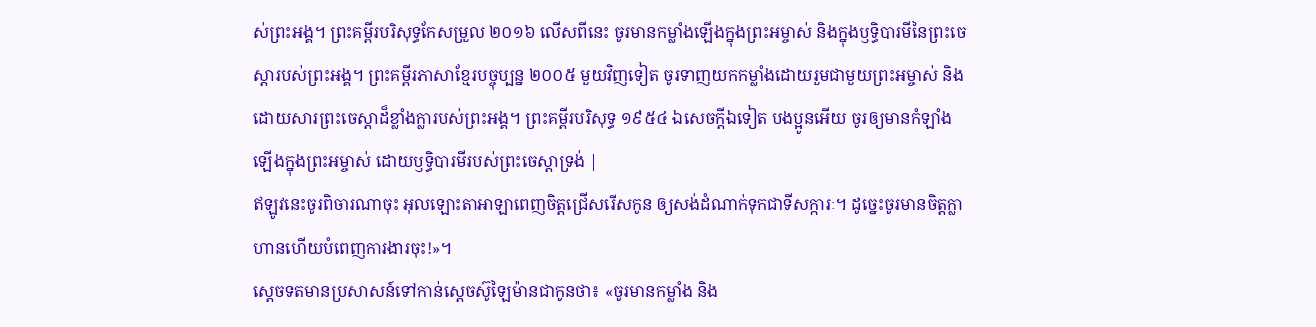ស់ព្រះអង្គ។ ព្រះគម្ពីរបរិសុទ្ធកែសម្រួល ២០១៦ លើសពីនេះ ចូរមានកម្លាំងឡើងក្នុងព្រះអម្ចាស់ និងក្នុងឫទ្ធិបារមីនៃព្រះចេស្តារបស់ព្រះអង្គ។ ព្រះគម្ពីរភាសាខ្មែរបច្ចុប្បន្ន ២០០៥ មួយវិញទៀត ចូរទាញយកកម្លាំងដោយរួមជាមួយព្រះអម្ចាស់ និងដោយសារព្រះចេស្ដាដ៏ខ្លាំងក្លារបស់ព្រះអង្គ។ ព្រះគម្ពីរបរិសុទ្ធ ១៩៥៤ ឯសេចក្ដីឯទៀត បងប្អូនអើយ ចូរឲ្យមានកំឡាំងឡើងក្នុងព្រះអម្ចាស់ ដោយឫទ្ធិបារមីរបស់ព្រះចេស្តាទ្រង់ |
ឥឡូវនេះចូរពិចារណាចុះ អុលឡោះតាអាឡាពេញចិត្តជ្រើសរើសកូន ឲ្យសង់ដំណាក់ទុកជាទីសក្ការៈ។ ដូច្នេះចូរមានចិត្តក្លាហានហើយបំពេញការងារចុះ!»។
ស្តេចទតមានប្រសាសន៍ទៅកាន់ស្តេចស៊ូឡៃម៉ានជាកូនថា៖ «ចូរមានកម្លាំង និង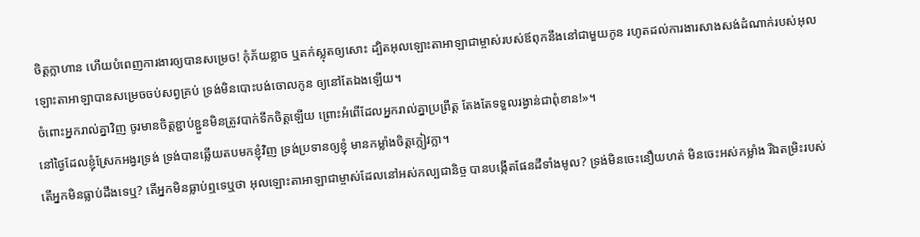ចិត្តក្លាហាន ហើយបំពេញការងារឲ្យបានសម្រេច! កុំភ័យខ្លាច ឬតក់ស្លុតឲ្យសោះ ដ្បិតអុលឡោះតាអាឡាជាម្ចាស់របស់ឪពុកនឹងនៅជាមួយកូន រហូតដល់ការងារសាងសង់ដំណាក់របស់អុលឡោះតាអាឡាបានសម្រេចចប់សព្វគ្រប់ ទ្រង់មិនបោះបង់ចោលកូន ឲ្យនៅតែឯងឡើយ។
ចំពោះអ្នករាល់គ្នាវិញ ចូរមានចិត្តខ្ជាប់ខ្ជួនមិនត្រូវបាក់ទឹកចិត្តឡើយ ព្រោះអំពើដែលអ្នករាល់គ្នាប្រព្រឹត្ត តែងតែទទួលរង្វាន់ជាពុំខាន!»។
នៅថ្ងៃដែលខ្ញុំស្រែកអង្វរទ្រង់ ទ្រង់បានឆ្លើយតបមកខ្ញុំវិញ ទ្រង់ប្រទានឲ្យខ្ញុំ មានកម្លាំងចិត្តក្លៀវក្លា។
តើអ្នកមិនធ្លាប់ដឹងទេឬ? តើអ្នកមិនធ្លាប់ឮទេឬថា អុលឡោះតាអាឡាជាម្ចាស់ដែលនៅអស់កល្បជានិច្ច បានបង្កើតផែនដីទាំងមូល? ទ្រង់មិនចេះនឿយហត់ មិនចេះអស់កម្លាំង រីឯតម្រិះរបស់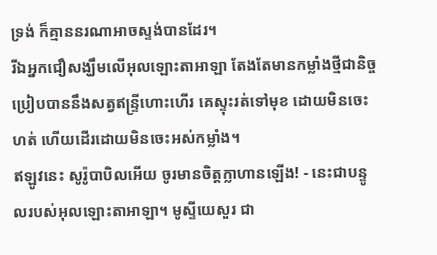ទ្រង់ ក៏គ្មាននរណាអាចស្ទង់បានដែរ។
រីឯអ្នកជឿសង្ឃឹមលើអុលឡោះតាអាឡា តែងតែមានកម្លាំងថ្មីជានិច្ច ប្រៀបបាននឹងសត្វឥន្ទ្រីហោះហើរ គេស្ទុះរត់ទៅមុខ ដោយមិនចេះហត់ ហើយដើរដោយមិនចេះអស់កម្លាំង។
ឥឡូវនេះ សូរ៉ូបាបិលអើយ ចូរមានចិត្តក្លាហានឡើង! - នេះជាបន្ទូលរបស់អុលឡោះតាអាឡា។ មូស្ទីយេសួរ ជា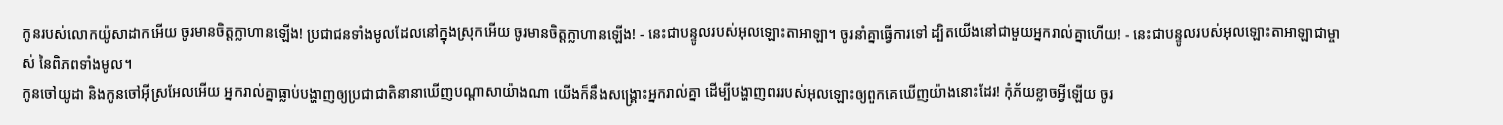កូនរបស់លោកយ៉ូសាដាកអើយ ចូរមានចិត្តក្លាហានឡើង! ប្រជាជនទាំងមូលដែលនៅក្នុងស្រុកអើយ ចូរមានចិត្តក្លាហានឡើង! - នេះជាបន្ទូលរបស់អុលឡោះតាអាឡា។ ចូរនាំគ្នាធ្វើការទៅ ដ្បិតយើងនៅជាមួយអ្នករាល់គ្នាហើយ! - នេះជាបន្ទូលរបស់អុលឡោះតាអាឡាជាម្ចាស់ នៃពិភពទាំងមូល។
កូនចៅយូដា និងកូនចៅអ៊ីស្រអែលអើយ អ្នករាល់គ្នាធ្លាប់បង្ហាញឲ្យប្រជាជាតិនានាឃើញបណ្ដាសាយ៉ាងណា យើងក៏នឹងសង្គ្រោះអ្នករាល់គ្នា ដើម្បីបង្ហាញពររបស់អុលឡោះឲ្យពួកគេឃើញយ៉ាងនោះដែរ! កុំភ័យខ្លាចអ្វីឡើយ ចូរ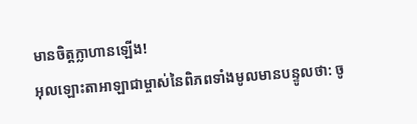មានចិត្តក្លាហានឡើង!
អុលឡោះតាអាឡាជាម្ចាស់នៃពិភពទាំងមូលមានបន្ទូលថា: ចូ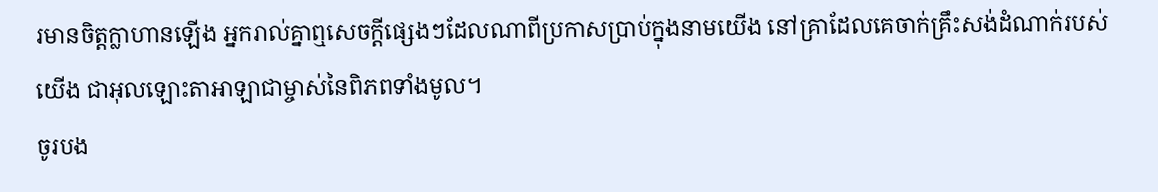រមានចិត្តក្លាហានឡើង អ្នករាល់គ្នាឮសេចក្ដីផ្សេងៗដែលណាពីប្រកាសប្រាប់ក្នុងនាមយើង នៅគ្រាដែលគេចាក់គ្រឹះសង់ដំណាក់របស់យើង ជាអុលឡោះតាអាឡាជាម្ចាស់នៃពិភពទាំងមូល។
ចូរបង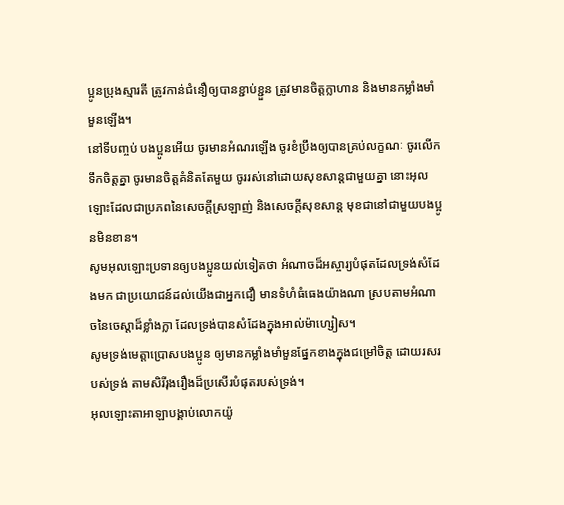ប្អូនប្រុងស្មារតី ត្រូវកាន់ជំនឿឲ្យបានខ្ជាប់ខ្ជួន ត្រូវមានចិត្ដក្លាហាន និងមានកម្លាំងមាំមួនឡើង។
នៅទីបញ្ចប់ បងប្អូនអើយ ចូរមានអំណរឡើង ចូរខំប្រឹងឲ្យបានគ្រប់លក្ខណៈ ចូរលើកទឹកចិត្ដគ្នា ចូរមានចិត្ដគំនិតតែមួយ ចូររស់នៅដោយសុខសាន្ដជាមួយគ្នា នោះអុលឡោះដែលជាប្រភពនៃសេចក្ដីស្រឡាញ់ និងសេចក្ដីសុខសាន្ដ មុខជានៅជាមួយបងប្អូនមិនខាន។
សូមអុលឡោះប្រទានឲ្យបងប្អូនយល់ទៀតថា អំណាចដ៏អស្ចារ្យបំផុតដែលទ្រង់សំដែងមក ជាប្រយោជន៍ដល់យើងជាអ្នកជឿ មានទំហំធំធេងយ៉ាងណា ស្របតាមអំណាចនៃចេស្ដាដ៏ខ្លាំងក្លា ដែលទ្រង់បានសំដែងក្នុងអាល់ម៉ាហ្សៀស។
សូមទ្រង់មេត្ដាប្រោសបងប្អូន ឲ្យមានកម្លាំងមាំមួនផ្នែកខាងក្នុងជម្រៅចិត្ដ ដោយរសរបស់ទ្រង់ តាមសិរីរុងរឿងដ៏ប្រសើរបំផុតរបស់ទ្រង់។
អុលឡោះតាអាឡាបង្គាប់លោកយ៉ូ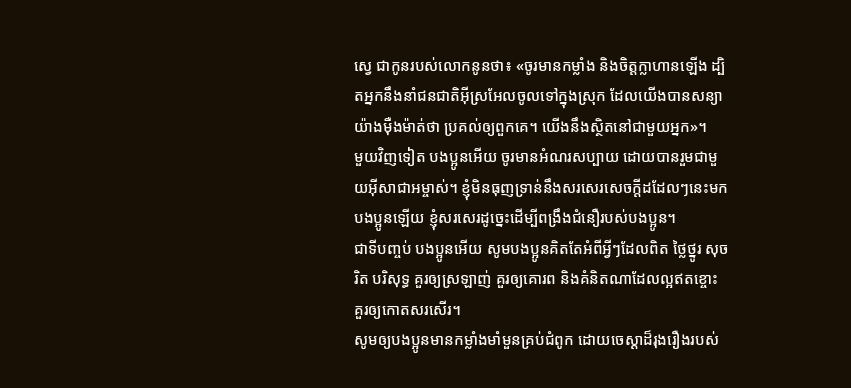ស្វេ ជាកូនរបស់លោកនូនថា៖ «ចូរមានកម្លាំង និងចិត្តក្លាហានឡើង ដ្បិតអ្នកនឹងនាំជនជាតិអ៊ីស្រអែលចូលទៅក្នុងស្រុក ដែលយើងបានសន្យាយ៉ាងម៉ឺងម៉ាត់ថា ប្រគល់ឲ្យពួកគេ។ យើងនឹងស្ថិតនៅជាមួយអ្នក»។
មួយវិញទៀត បងប្អូនអើយ ចូរមានអំណរសប្បាយ ដោយបានរួមជាមួយអ៊ីសាជាអម្ចាស់។ ខ្ញុំមិនធុញទ្រាន់នឹងសរសេរសេចក្ដីដដែលៗនេះមកបងប្អូនឡើយ ខ្ញុំសរសេរដូច្នេះដើម្បីពង្រឹងជំនឿរបស់បងប្អូន។
ជាទីបញ្ចប់ បងប្អូនអើយ សូមបងប្អូនគិតតែអំពីអ្វីៗដែលពិត ថ្លៃថ្នូរ សុចរិត បរិសុទ្ធ គួរឲ្យស្រឡាញ់ គួរឲ្យគោរព និងគំនិតណាដែលល្អឥតខ្ចោះ គួរឲ្យកោតសរសើរ។
សូមឲ្យបងប្អូនមានកម្លាំងមាំមួនគ្រប់ជំពូក ដោយចេស្ដាដ៏រុងរឿងរបស់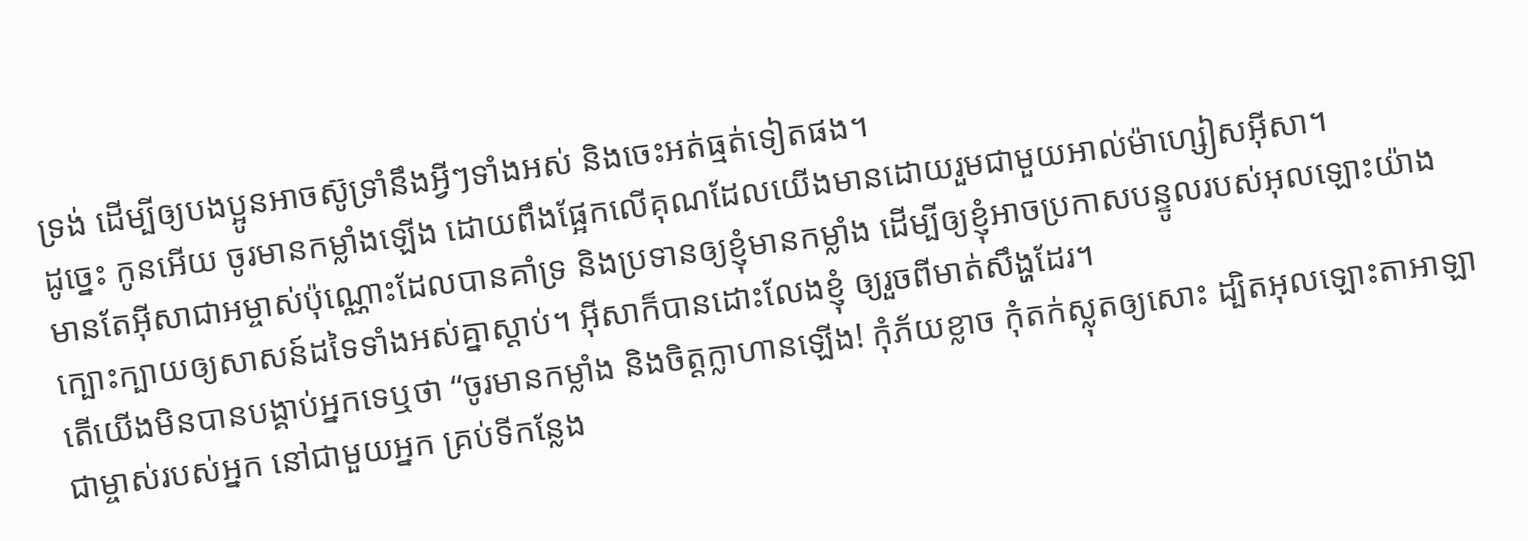ទ្រង់ ដើម្បីឲ្យបងប្អូនអាចស៊ូទ្រាំនឹងអ្វីៗទាំងអស់ និងចេះអត់ធ្មត់ទៀតផង។
ដូច្នេះ កូនអើយ ចូរមានកម្លាំងឡើង ដោយពឹងផ្អែកលើគុណដែលយើងមានដោយរួមជាមួយអាល់ម៉ាហ្សៀសអ៊ីសា។
មានតែអ៊ីសាជាអម្ចាស់ប៉ុណ្ណោះដែលបានគាំទ្រ និងប្រទានឲ្យខ្ញុំមានកម្លាំង ដើម្បីឲ្យខ្ញុំអាចប្រកាសបន្ទូលរបស់អុលឡោះយ៉ាងក្បោះក្បាយឲ្យសាសន៍ដទៃទាំងអស់គ្នាស្ដាប់។ អ៊ីសាក៏បានដោះលែងខ្ញុំ ឲ្យរួចពីមាត់សឹង្ហដែរ។
តើយើងមិនបានបង្គាប់អ្នកទេឬថា “ចូរមានកម្លាំង និងចិត្តក្លាហានឡើង! កុំភ័យខ្លាច កុំតក់ស្លុតឲ្យសោះ ដ្បិតអុលឡោះតាអាឡាជាម្ចាស់របស់អ្នក នៅជាមួយអ្នក គ្រប់ទីកន្លែង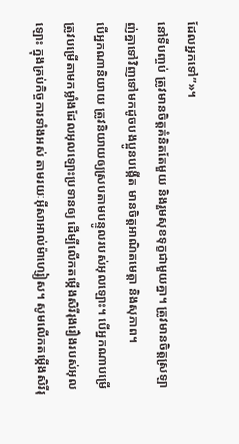ដែលអ្នកទៅ”»។
នៅទីបញ្ចប់ ត្រូវមានចិត្ដគំនិតតែមួយ និងរួមសុខទុក្ខជាមួយគ្នា។ ត្រូវមានចិត្ដស្រឡាញ់គ្នាទៅវិញទៅមកដូចបងប្អូនបង្កើត មានចិត្ដអាណិតមេត្ដា និងសុភាព។
បើអ្នកណានិយាយ ត្រូវនិយាយឲ្យស្របតាមបន្ទូលរបស់អុលឡោះ។ បើអ្នកណាបម្រើ ត្រូវបម្រើតាមកម្លាំងដែលអុលឡោះប្រទានឲ្យ ដើម្បីលើកតម្កើងសិរីរុងរឿងរបស់អុលឡោះ ក្នុងគ្រប់កិច្ចការទាំងអស់ តាមរយៈអ៊ីសាអាល់ម៉ាហ្សៀស។ សូមលើកតម្កើងសិរីរុ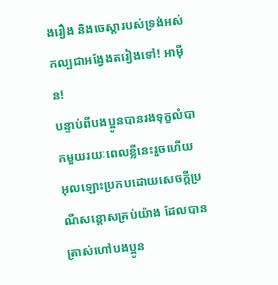ងរឿង និងចេស្ដារបស់ទ្រង់អស់កល្បជាអង្វែងតរៀងទៅ! អាម៉ីន!
បន្ទាប់ពីបងប្អូនបានរងទុក្ខលំបាកមួយរយៈពេលខ្លីនេះរួចហើយ អុលឡោះប្រកបដោយសេចក្តីប្រណីសន្តោសគ្រប់យ៉ាង ដែលបានត្រាស់ហៅបងប្អូន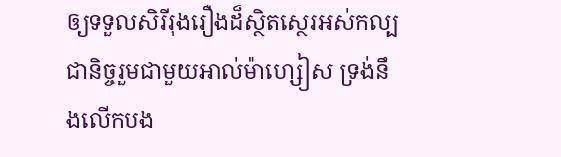ឲ្យទទួលសិរីរុងរឿងដ៏ស្ថិតស្ថេរអស់កល្បជានិច្ចរួមជាមួយអាល់ម៉ាហ្សៀស ទ្រង់នឹងលើកបង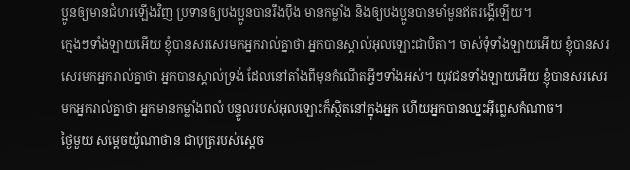ប្អូនឲ្យមានជំហរឡើងវិញ ប្រទានឲ្យបងប្អូនបានរឹងប៉ឹង មានកម្លាំង និងឲ្យបងប្អូនបានមាំមួនឥតរង្គើឡើយ។
ក្មេងៗទាំងឡាយអើយ ខ្ញុំបានសរសេរមកអ្នករាល់គ្នាថា អ្នកបានស្គាល់អុលឡោះជាបិតា។ ចាស់ទុំទាំងឡាយអើយ ខ្ញុំបានសរសេរមកអ្នករាល់គ្នាថា អ្នកបានស្គាល់ទ្រង់ ដែលនៅតាំងពីមុនកំណើតអ្វីៗទាំងអស់។ យុវជនទាំងឡាយអើយ ខ្ញុំបានសរសេរមកអ្នករាល់គ្នាថា អ្នកមានកម្លាំងពលំ បន្ទូលរបស់អុលឡោះក៏ស្ថិតនៅក្នុងអ្នក ហើយអ្នកបានឈ្នះអ៊ីព្លេសកំណាច។
ថ្ងៃមួយ សម្តេចយ៉ូណាថាន ជាបុត្ររបស់ស្តេច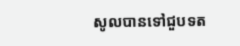សូលបានទៅជួបទត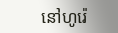នៅហូរ៉េ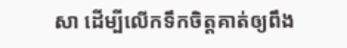សា ដើម្បីលើកទឹកចិត្តគាត់ឲ្យពឹង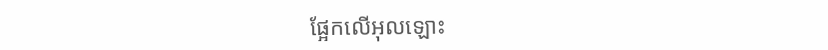ផ្អែកលើអុលឡោះ